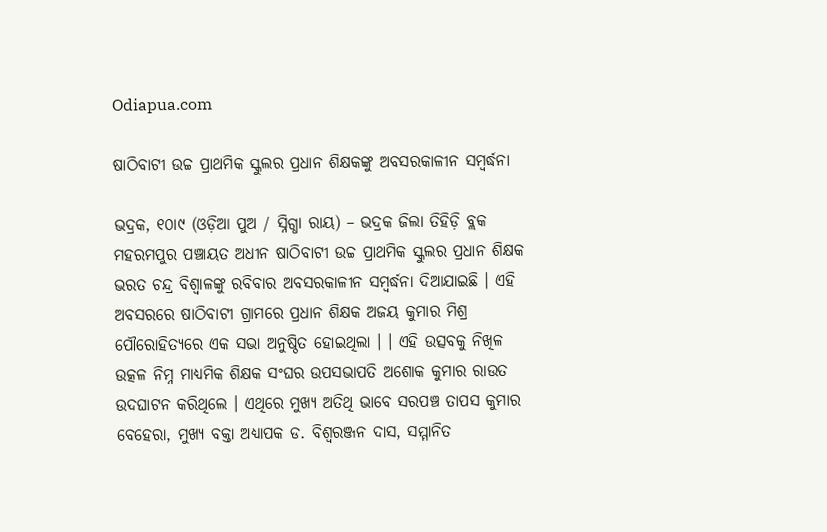Odiapua.com

ଷାଠିବାଟୀ ଉଚ୍ଚ ପ୍ରାଥମିକ ସ୍କୁଲର ପ୍ରଧାନ ଶିକ୍ଷକଙ୍କୁ ଅବସରକାଳୀନ ସମ୍ବର୍ଦ୍ଧନା

ଭଦ୍ରକ, ୧୦ା୯ (ଓଡ଼ିଆ ପୁଅ / ସ୍ନିଗ୍ଧା ରାୟ) – ଭଦ୍ରକ ଜିଲା ତିହିଡ଼ି ବ୍ଲକ ମହରମପୁର ପଞ୍ଚାୟତ ଅଧୀନ ଷାଠିବାଟୀ ଉଚ୍ଚ ପ୍ରାଥମିକ ସ୍କୁଲର ପ୍ରଧାନ ଶିକ୍ଷକ ଭରତ ଚନ୍ଦ୍ର ବିଶ୍ୱାଳଙ୍କୁ ରବିବାର ଅବସରକାଳୀନ ସମ୍ବର୍ଦ୍ଧନା ଦିଆଯାଇଛି । ଏହି ଅବସରରେ ଷାଠିବାଟୀ ଗ୍ରାମରେ ପ୍ରଧାନ ଶିକ୍ଷକ ଅଜୟ କୁମାର ମିଶ୍ର ପୌରୋହିତ୍ୟରେ ଏକ ସଭା ଅନୁଷ୍ଠିତ ହୋଇଥିଲା । । ଏହି ଉତ୍ସବକୁ ନିଖିଳ ଉତ୍କଳ ନିମ୍ନ ମାଧ୍ୟମିକ ଶିକ୍ଷକ ସଂଘର ଉପସଭାପତି ଅଶୋକ କୁମାର ରାଉତ ଉଦଘାଟନ କରିଥିଲେ । ଏଥିରେ ମୁଖ୍ୟ ଅତିଥି ଭାବେ ସରପଞ୍ଚ ତାପସ କୁମାର ବେହେରା, ମୁଖ୍ୟ ବକ୍ତା ଅଧ୍ୟାପକ ଡ. ବିଶ୍ୱରଞ୍ଜନ ଦାସ, ସମ୍ମାନିତ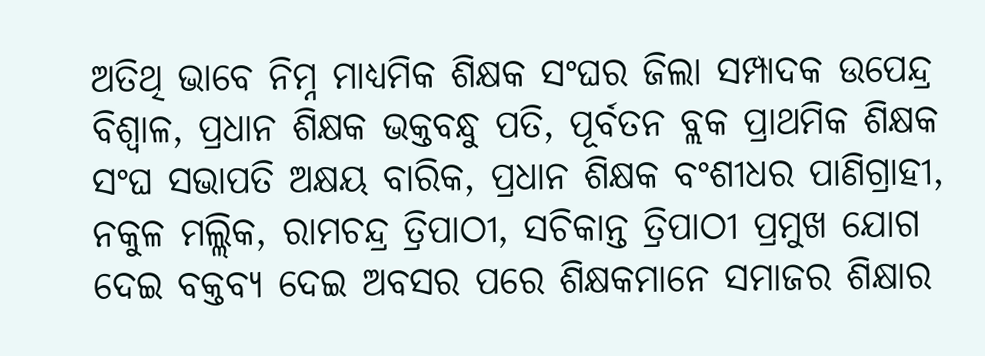ଅତିଥି ଭାବେ ନିମ୍ନ ମାଧ୍ୟମିକ ଶିକ୍ଷକ ସଂଘର ଜିଲା ସମ୍ପାଦକ ଉପେନ୍ଦ୍ର ବିଶ୍ୱାଳ, ପ୍ରଧାନ ଶିକ୍ଷକ ଭକ୍ତବନ୍ଧୁ ପତି, ପୂର୍ବତନ ବ୍ଲକ ପ୍ରାଥମିକ ଶିକ୍ଷକ ସଂଘ ସଭାପତି ଅକ୍ଷୟ ବାରିକ, ପ୍ରଧାନ ଶିକ୍ଷକ ବଂଶୀଧର ପାଣିଗ୍ରାହୀ, ନକୁଳ ମଲ୍ଲିକ, ରାମଚନ୍ଦ୍ର ତ୍ରିପାଠୀ, ସଚିକାନ୍ତ ତ୍ରିପାଠୀ ପ୍ରମୁଖ ଯୋଗ ଦେଇ ବକ୍ତବ୍ୟ ଦେଇ ଅବସର ପରେ ଶିକ୍ଷକମାନେ ସମାଜର ଶିକ୍ଷାର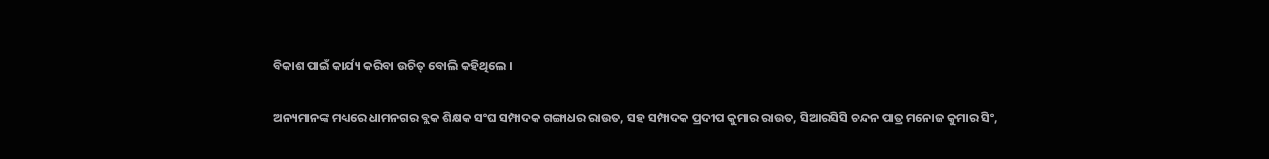ବିକାଶ ପାଇଁ କାର୍ଯ୍ୟ କରିବା ଉଚିତ୍ ବୋଲି କହିଥିଲେ ।

ଅନ୍ୟମାନଙ୍କ ମଧ୍ୟରେ ଧାମନଗର ବ୍ଲକ ଶିକ୍ଷକ ସଂଘ ସମ୍ପାଦକ ଗଙ୍ଗାଧର ରାଉତ, ସହ ସମ୍ପାଦକ ପ୍ରଦୀପ କୁମାର ରାଉତ, ସିଆରସିସି ଚନ୍ଦନ ପାତ୍ର ମନୋଜ କୁମାର ସିଂ,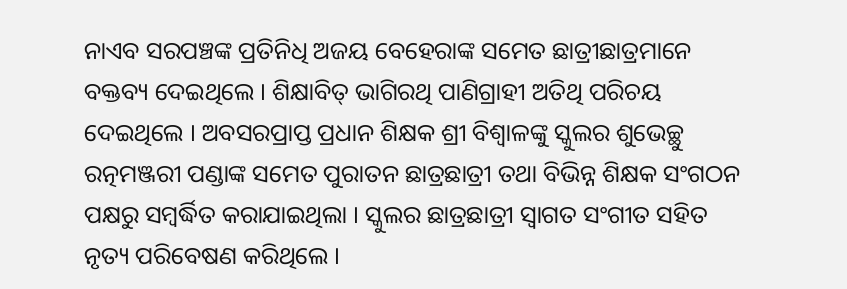ନାଏବ ସରପଞ୍ଚଙ୍କ ପ୍ରତିନିଧି ଅଜୟ ବେହେରାଙ୍କ ସମେତ ଛାତ୍ରୀଛାତ୍ରମାନେ ବକ୍ତବ୍ୟ ଦେଇଥିଲେ । ଶିକ୍ଷାବିତ୍ ଭାଗିରଥି ପାଣିଗ୍ରାହୀ ଅତିଥି ପରିଚୟ ଦେଇଥିଲେ । ଅବସରପ୍ରାପ୍ତ ପ୍ରଧାନ ଶିକ୍ଷକ ଶ୍ରୀ ବିଶ୍ୱାଳଙ୍କୁ ସ୍କୁଲର ଶୁଭେଚ୍ଛୁ ରତ୍ନମଞ୍ଜରୀ ପଣ୍ଡାଙ୍କ ସମେତ ପୁରାତନ ଛାତ୍ରଛାତ୍ରୀ ତଥା ବିଭିନ୍ନ ଶିକ୍ଷକ ସଂଗଠନ ପକ୍ଷରୁ ସମ୍ବର୍ଦ୍ଧିତ କରାଯାଇଥିଲା । ସ୍କୁଲର ଛାତ୍ରଛାତ୍ରୀ ସ୍ୱାଗତ ସଂଗୀତ ସହିତ ନୃତ୍ୟ ପରିବେଷଣ କରିଥିଲେ ।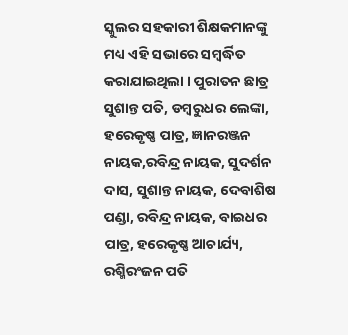ସ୍କୁଲର ସହକାରୀ ଶିକ୍ଷକମାନଙ୍କୁ ମଧ୍ୟ ଏହି ସଭାରେ ସମ୍ବର୍ଦ୍ଧିତ କରାଯାଇଥିଲା । ପୁରାତନ ଛାତ୍ର ସୁଶାନ୍ତ ପତି, ଡମ୍ବରୁଧର ଲେଙ୍କା, ହରେକୃଷ୍ଣ ପାତ୍ର, ଜ୍ଞାନରଞ୍ଜନ ନାୟକ,ରବିନ୍ଦ୍ର ନାୟକ, ସୁଦର୍ଶନ ଦାସ, ସୁଶାନ୍ତ ନାୟକ, ଦେବାଶିଷ ପଣ୍ଡା, ରବିନ୍ଦ୍ର ନାୟକ, ବାଇଧର ପାତ୍ର, ହରେକୃଷ୍ଣ ଆଚାର୍ଯ୍ୟ, ରଶ୍ମିରଂଜନ ପତି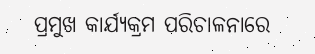ପ୍ରମୁଖ କାର୍ଯ୍ୟକ୍ରମ ପରିଚାଳନାରେ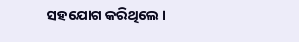ସହଯୋଗ କରିଥିଲେ ।